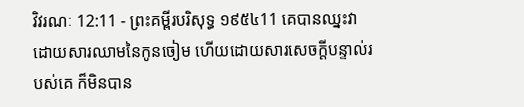វិវរណៈ 12:11 - ព្រះគម្ពីរបរិសុទ្ធ ១៩៥៤11 គេបានឈ្នះវា ដោយសារឈាមនៃកូនចៀម ហើយដោយសារសេចក្ដីបន្ទាល់របស់គេ ក៏មិនបាន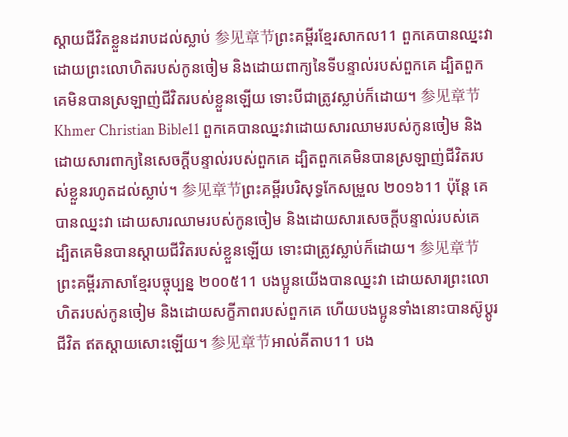ស្តាយជីវិតខ្លួនដរាបដល់ស្លាប់ 参见章节ព្រះគម្ពីរខ្មែរសាកល11 ពួកគេបានឈ្នះវាដោយព្រះលោហិតរបស់កូនចៀម និងដោយពាក្យនៃទីបន្ទាល់របស់ពួកគេ ដ្បិតពួកគេមិនបានស្រឡាញ់ជីវិតរបស់ខ្លួនឡើយ ទោះបីជាត្រូវស្លាប់ក៏ដោយ។ 参见章节Khmer Christian Bible11 ពួកគេបានឈ្នះវាដោយសារឈាមរបស់កូនចៀម និងដោយសារពាក្យនៃសេចក្ដីបន្ទាល់របស់ពួកគេ ដ្បិតពួកគេមិនបានស្រឡាញ់ជីវិតរបស់ខ្លួនរហូតដល់ស្លាប់។ 参见章节ព្រះគម្ពីរបរិសុទ្ធកែសម្រួល ២០១៦11 ប៉ុន្តែ គេបានឈ្នះវា ដោយសារឈាមរបស់កូនចៀម និងដោយសារសេចក្ដីបន្ទាល់របស់គេ ដ្បិតគេមិនបានស្តាយជីវិតរបស់ខ្លួនឡើយ ទោះជាត្រូវស្លាប់ក៏ដោយ។ 参见章节ព្រះគម្ពីរភាសាខ្មែរបច្ចុប្បន្ន ២០០៥11 បងប្អូនយើងបានឈ្នះវា ដោយសារព្រះលោហិតរបស់កូនចៀម និងដោយសក្ខីភាពរបស់ពួកគេ ហើយបងប្អូនទាំងនោះបានស៊ូប្ដូរជីវិត ឥតស្ដាយសោះឡើយ។ 参见章节អាល់គីតាប11 បង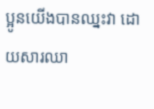ប្អូនយើងបានឈ្នះវា ដោយសារឈា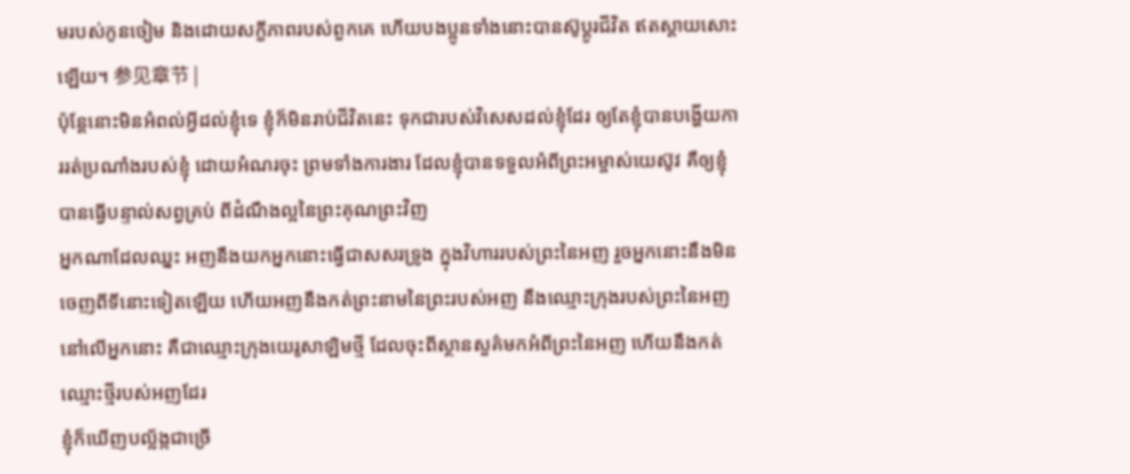មរបស់កូនចៀម និងដោយសក្ខីភាពរបស់ពួកគេ ហើយបងប្អូនទាំងនោះបានស៊ូប្ដូរជីវិត ឥតស្ដាយសោះឡើយ។ 参见章节 |
ប៉ុន្តែនោះមិនអំពល់អ្វីដល់ខ្ញុំទេ ខ្ញុំក៏មិនរាប់ជីវិតនេះ ទុកជារបស់វិសេសដល់ខ្ញុំដែរ ឲ្យតែខ្ញុំបានបង្ហើយការរត់ប្រណាំងរបស់ខ្ញុំ ដោយអំណរចុះ ព្រមទាំងការងារ ដែលខ្ញុំបានទទួលអំពីព្រះអម្ចាស់យេស៊ូវ គឺឲ្យខ្ញុំបានធ្វើបន្ទាល់សព្វគ្រប់ ពីដំណឹងល្អនៃព្រះគុណព្រះវិញ
អ្នកណាដែលឈ្នះ អញនឹងយកអ្នកនោះធ្វើជាសសរទ្រូង ក្នុងវិហាររបស់ព្រះនៃអញ រួចអ្នកនោះនឹងមិនចេញពីទីនោះទៀតឡើយ ហើយអញនឹងកត់ព្រះនាមនៃព្រះរបស់អញ នឹងឈ្មោះក្រុងរបស់ព្រះនៃអញ នៅលើអ្នកនោះ គឺជាឈ្មោះក្រុងយេរូសាឡិមថ្មី ដែលចុះពីស្ថានសួគ៌មកអំពីព្រះនៃអញ ហើយនឹងកត់ឈ្មោះថ្មីរបស់អញដែរ
ខ្ញុំក៏ឃើញបល្ល័ង្កជាច្រើ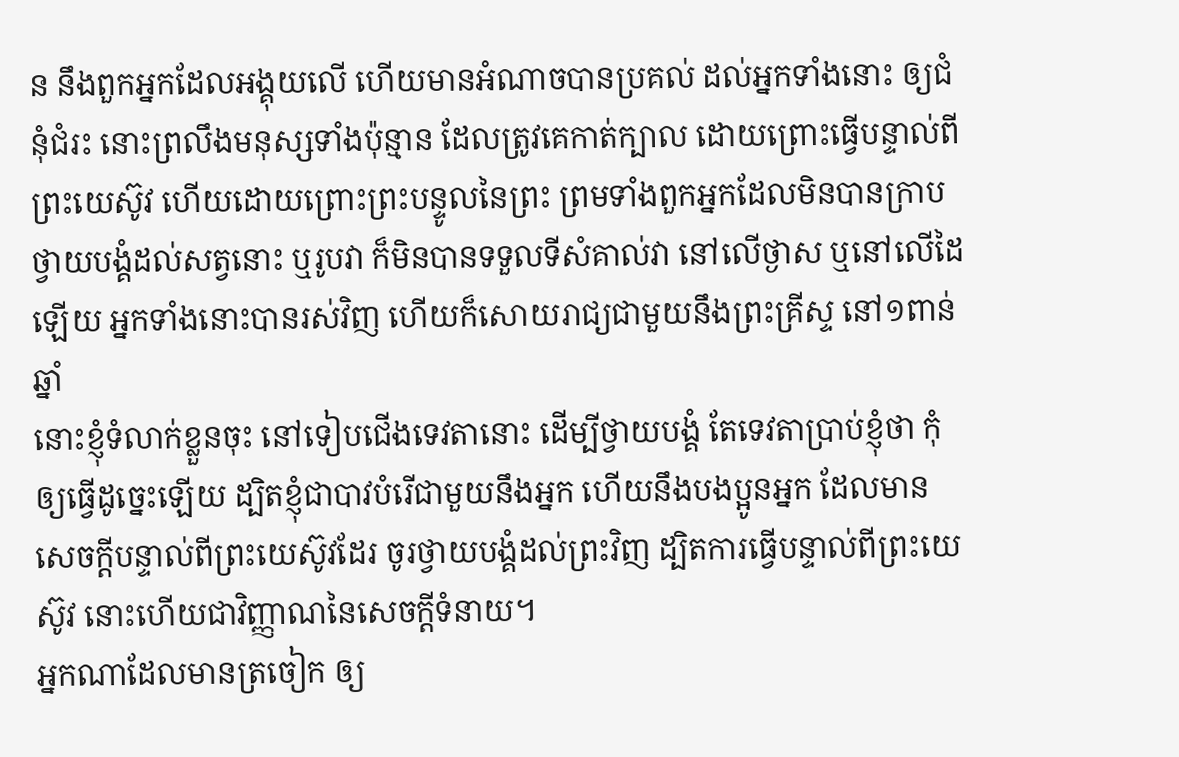ន នឹងពួកអ្នកដែលអង្គុយលើ ហើយមានអំណាចបានប្រគល់ ដល់អ្នកទាំងនោះ ឲ្យជំនុំជំរះ នោះព្រលឹងមនុស្សទាំងប៉ុន្មាន ដែលត្រូវគេកាត់ក្បាល ដោយព្រោះធ្វើបន្ទាល់ពីព្រះយេស៊ូវ ហើយដោយព្រោះព្រះបន្ទូលនៃព្រះ ព្រមទាំងពួកអ្នកដែលមិនបានក្រាបថ្វាយបង្គំដល់សត្វនោះ ឬរូបវា ក៏មិនបានទទួលទីសំគាល់វា នៅលើថ្ងាស ឬនៅលើដៃឡើយ អ្នកទាំងនោះបានរស់វិញ ហើយក៏សោយរាជ្យជាមួយនឹងព្រះគ្រីស្ទ នៅ១ពាន់ឆ្នាំ
នោះខ្ញុំទំលាក់ខ្លួនចុះ នៅទៀបជើងទេវតានោះ ដើម្បីថ្វាយបង្គំ តែទេវតាប្រាប់ខ្ញុំថា កុំឲ្យធ្វើដូច្នេះឡើយ ដ្បិតខ្ញុំជាបាវបំរើជាមួយនឹងអ្នក ហើយនឹងបងប្អូនអ្នក ដែលមានសេចក្ដីបន្ទាល់ពីព្រះយេស៊ូវដែរ ចូរថ្វាយបង្គំដល់ព្រះវិញ ដ្បិតការធ្វើបន្ទាល់ពីព្រះយេស៊ូវ នោះហើយជាវិញ្ញាណនៃសេចក្ដីទំនាយ។
អ្នកណាដែលមានត្រចៀក ឲ្យ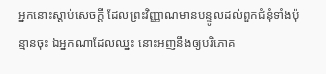អ្នកនោះស្តាប់សេចក្ដី ដែលព្រះវិញ្ញាណមានបន្ទូលដល់ពួកជំនុំទាំងប៉ុន្មានចុះ ឯអ្នកណាដែលឈ្នះ នោះអញនឹងឲ្យបរិភោគ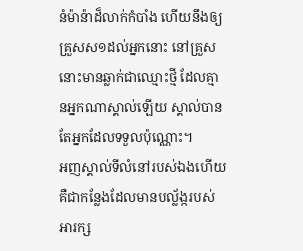នំម៉ាន៉ាដ៏លាក់កំបាំង ហើយនឹងឲ្យគ្រួសស១ដល់អ្នកនោះ នៅគ្រួសនោះមានឆ្លាក់ជាឈ្មោះថ្មី ដែលគ្មានអ្នកណាស្គាល់ឡើយ ស្គាល់បានតែអ្នកដែលទទួលប៉ុណ្ណោះ។
អញស្គាល់ទីលំនៅរបស់ឯងហើយ គឺជាកន្លែងដែលមានបល្ល័ង្ករបស់អារក្ស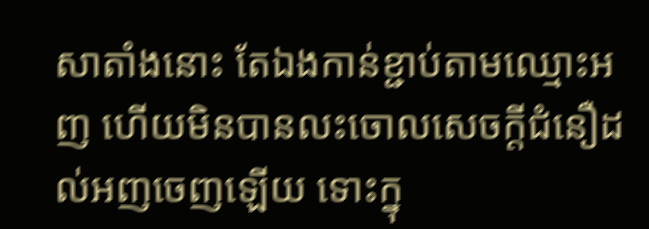សាតាំងនោះ តែឯងកាន់ខ្ជាប់តាមឈ្មោះអញ ហើយមិនបានលះចោលសេចក្ដីជំនឿដល់អញចេញឡើយ ទោះក្នុ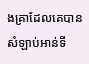ងគ្រាដែលគេបានសំឡាប់អាន់ទី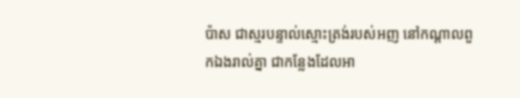ប៉ាស ជាស្មរបន្ទាល់ស្មោះត្រង់របស់អញ នៅកណ្តាលពួកឯងរាល់គ្នា ជាកន្លែងដែលអា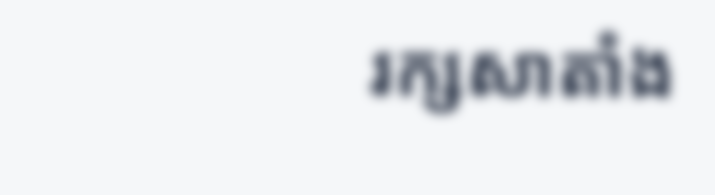រក្សសាតាំង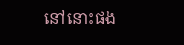នៅនោះផង